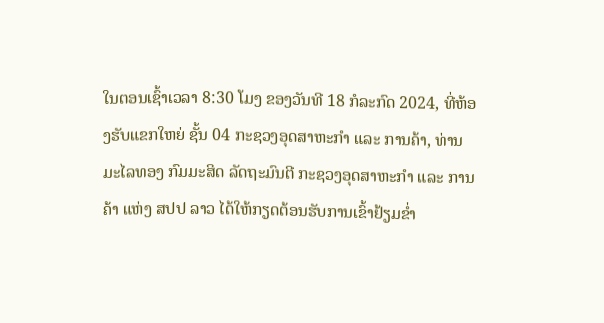ໃນຕອນເຊົ້າເວລາ 8:30 ໂມງ ຂອງວັນທີ 18 ກໍລະກົດ 2024, ທີ່ຫ້ອງຮັບແຂກໃຫຍ່ ຊັ້ນ 04 ກະຊວງອຸດສາຫະກໍາ ແລະ ການຄ້າ, ທ່ານ ມະໄລທອງ ກົມມະສິດ ລັດຖະມົນຕີ ກະຊວງອຸດສາຫະກໍາ ແລະ ການຄ້າ ແຫ່ງ ສປປ ລາວ ໄດ້ໃຫ້ກຽດຕ້ອນຮັບການເຂົ້າຢ້ຽມຂໍ່າ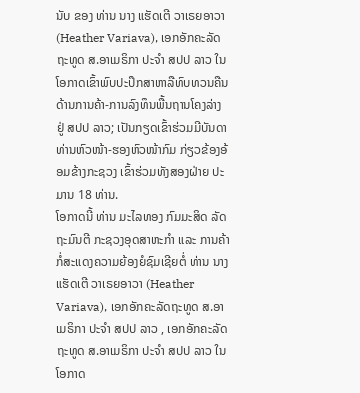ນັບ ຂອງ ທ່ານ ນາງ ແຮັດເຕີ ວາເຣຍອາວາ (Heather Variava), ເອກອັກຄະລັດຖະທູດ ສ.ອາເມຣິກາ ປະຈໍາ ສປປ ລາວ ໃນໂອກາດເຂົ້າພົບປະປຶກສາຫາລືທົບທວນຄືນດ້ານການຄ້າ-ການລົງທຶນພື້ນຖານໂຄງລ່າງ ຢູ່ ສປປ ລາວ; ເປັນກຽດເຂົ້າຮ່ວມມີບັນດາ ທ່ານຫົວໜ້າ-ຮອງຫົວໜ້າກົມ ກ່ຽວຂ້ອງອ້ອມຂ້າງກະຊວງ ເຂົ້າຮ່ວມທັງສອງຝ່າຍ ປະມານ 18 ທ່ານ.
ໂອກາດນີ້ ທ່ານ ມະໄລທອງ ກົມມະສິດ ລັດຖະມົນຕີ ກະຊວງອຸດສາຫະກໍາ ແລະ ການຄ້າ ກໍ່ສະແດງຄວາມຍ້ອງຍໍຊົມເຊີຍຕໍ່ ທ່ານ ນາງ ແຮັດເຕີ ວາເຣຍອາວາ (Heather Variava), ເອກອັກຄະລັດຖະທູດ ສ.ອາເມຣິກາ ປະຈໍາ ສປປ ລາວ , ເອກອັກຄະລັດຖະທູດ ສ.ອາເມຣິກາ ປະຈໍາ ສປປ ລາວ ໃນໂອກາດ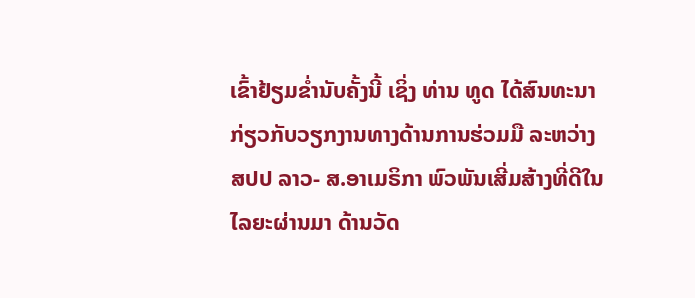ເຂົ້າຢ້ຽມຂໍ່ານັບຄັ້ງນີ້ ເຊິ່ງ ທ່ານ ທູດ ໄດ້ສົນທະນາກ່ຽວກັບວຽກງານທາງດ້ານການຮ່ວມມື ລະຫວ່າງ ສປປ ລາວ- ສ.ອາເມຣິກາ ພົວພັນເສີ່ມສ້າງທີ່ດີໃນໄລຍະຜ່ານມາ ດ້ານວັດ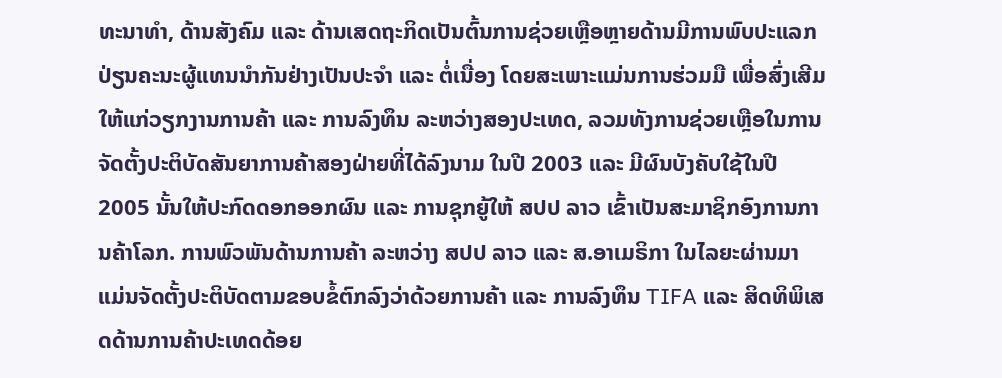ທະນາທໍາ, ດ້ານສັງຄົມ ແລະ ດ້ານເສດຖະກິດເປັນຕົ້ນການຊ່ວຍເຫຼືອຫຼາຍດ້ານມີການພົບປະແລກປ່ຽນຄະນະຜູ້ແທນນຳກັນຢ່າງເປັນປະຈຳ ແລະ ຕໍ່ເນື່ອງ ໂດຍສະເພາະແມ່ນການຮ່ວມມື ເພື່ອສົ່ງເສີມໃຫ້ແກ່ວຽກງານການຄ້າ ແລະ ການລົງທຶນ ລະຫວ່າງສອງປະເທດ, ລວມທັງການຊ່ວຍເຫຼືອໃນການຈັດຕັ້ງປະຕິບັດສັນຍາການຄ້າສອງຝ່າຍທີ່ໄດ້ລົງນາມ ໃນປີ 2003 ແລະ ມີຜົນບັງຄັບໃຊ້ໃນປີ 2005 ນັ້ນໃຫ້ປະກົດດອກອອກຜົນ ແລະ ການຊຸກຍູ້ໃຫ້ ສປປ ລາວ ເຂົ້າເປັນສະມາຊິກອົງການການຄ້າໂລກ. ການພົວພັນດ້ານການຄ້າ ລະຫວ່າງ ສປປ ລາວ ແລະ ສ.ອາເມຣິກາ ໃນໄລຍະຜ່ານມາ ແມ່ນຈັດຕັ້ງປະຕິບັດຕາມຂອບຂໍ້ຕົກລົງວ່າດ້ວຍການຄ້າ ແລະ ການລົງທຶນ TIFA ແລະ ສິດທິພິເສດດ້ານການຄ້າປະເທດດ້ອຍ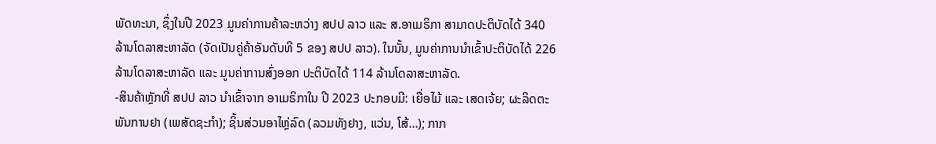ພັດທະນາ, ຊຶ່ງໃນປີ 2023 ມູນຄ່າການຄ້າລະຫວ່າງ ສປປ ລາວ ແລະ ສ.ອາເມຣິກາ ສາມາດປະຕິບັດໄດ້ 340 ລ້ານໂດລາສະຫາລັດ (ຈັດເປັນຄູ່ຄ້າອັນດັບທີ 5 ຂອງ ສປປ ລາວ). ໃນນັ້ນ, ມູນຄ່າການນໍາເຂົ້າປະຕິບັດໄດ້ 226 ລ້ານໂດລາສະຫາລັດ ແລະ ມູນຄ່າການສົ່ງອອກ ປະຕິບັດໄດ້ 114 ລ້ານໂດລາສະຫາລັດ.
-ສິນຄ້າຫຼັກທີ່ ສປປ ລາວ ນໍາເຂົ້າຈາກ ອາເມຣິກາໃນ ປີ 2023 ປະກອບມີ: ເຍື່ອໄມ້ ແລະ ເສດເຈ້ຍ; ຜະລິດຕະພັນການຢາ (ເພສັດຊະກໍາ); ຊິ້ນສ່ວນອາໄຫຼ່ລົດ (ລວມທັງຢາງ, ແວ່ນ, ໂສ້…); ກາກ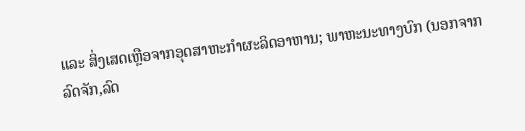ແລະ ສິ່ງເສດເຫຼືອຈາກອຸດສາຫະກຳຜະລິດອາຫານ; ພາຫະນະທາງບົກ (ນອກຈາກລົດຈັກ,ລົດ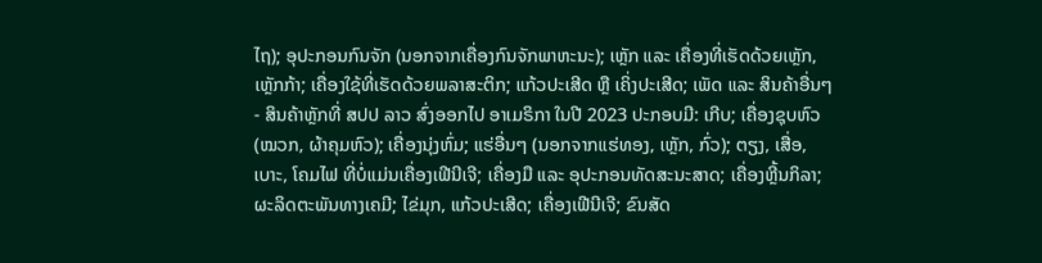ໄຖ); ອຸປະກອນກົນຈັກ (ນອກຈາກເຄື່ອງກົນຈັກພາຫະນະ); ເຫຼັກ ແລະ ເຄື່ອງທີ່ເຮັດດ້ວຍເຫຼັກ, ເຫຼັກກ້າ; ເຄື່ອງໃຊ້ທີ່ເຮັດດ້ວຍພລາສະຕິກ; ແກ້ວປະເສີດ ຫຼື ເຄິ່ງປະເສີດ; ເພັດ ແລະ ສິນຄ້າອື່ນໆ
- ສິນຄ້າຫຼັກທີ່ ສປປ ລາວ ສົ່ງອອກໄປ ອາເມຣິກາ ໃນປີ 2023 ປະກອບມີ: ເກີບ; ເຄື່ອງຊຸບຫົວ (ໝວກ, ຜ້າຄຸມຫົວ); ເຄື່ອງນຸ່ງຫົ່ມ; ແຮ່ອື່ນໆ (ນອກຈາກແຮ່ທອງ, ເຫຼັກ, ກົ່ວ); ຕຽງ, ເສື່ອ, ເບາະ, ໂຄມໄຟ ທີ່ບໍ່ແມ່ນເຄື່ອງເຟີນີເຈີ; ເຄື່ອງມື ແລະ ອຸປະກອນທັດສະນະສາດ; ເຄື່ອງຫຼີ້ນກິລາ; ຜະລິດຕະພັນທາງເຄມີ; ໄຂ່ມຸກ, ແກ້ວປະເສີດ; ເຄື່ອງເຟີນີເຈີ; ຂົນສັດ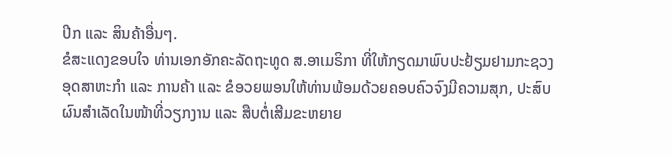ປີກ ແລະ ສິນຄ້າອື່ນໆ.
ຂໍສະແດງຂອບໃຈ ທ່ານເອກອັກຄະລັດຖະທູດ ສ.ອາເມຣິກາ ທີ່ໃຫ້ກຽດມາພົບປະຢ້ຽມຢາມກະຊວງອຸດສາຫະກໍາ ແລະ ການຄ້າ ແລະ ຂໍອວຍພອນໃຫ້ທ່ານພ້ອມດ້ວຍຄອບຄົວຈົງມີຄວາມສຸກ, ປະສົບຜົນສຳເລັດໃນໜ້າທີ່ວຽກງານ ແລະ ສືບຕໍ່ເສີມຂະຫຍາຍ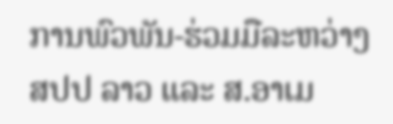ການພົວພັນ-ຮ່ວມມືລະຫວ່າງ ສປປ ລາວ ແລະ ສ.ອາເມ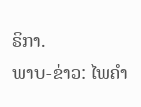ຣິກາ.
ພາບ-ຂ່າວ: ໄພຄໍາ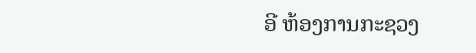ອີ ຫ້ອງການກະຊວງ